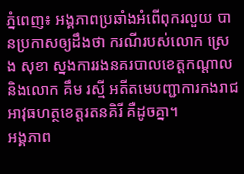ភ្នំពេញ៖ អង្គភាពប្រឆាំងអំពើពុករលួយ បានប្រកាសឲ្យដឹងថា ករណីរបស់លោក ស្រេង សុខា ស្នងការរងនគរបាលខេត្តកណ្តាល និងលោក គឹម រស្មី អតីតមេបញ្ជាការកងរាជអាវុធហត្ថខេត្តរតនគិរី គឺដូចគ្នា។
អង្គភាព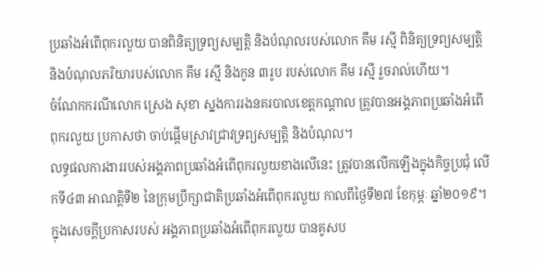ប្រឆាំងអំពើពុករលួយ បានពិនិត្យទ្រព្យសម្បត្តិ និងបំណុលរបស់លោក គឹម រស្មី ពិនិត្យទ្រព្យសម្បត្តិ និងបំណុលភរិយារបស់លោក គឹម រស្មី និងកូន ៣រូប របស់លោក គឹម រស្មី រួចរាល់ហើយ។
ចំណែកករណីលោក ស្រេង សុខា ស្នងការរងនគរបាលខេត្តកណ្តាល ត្រូវបានអង្គភាពប្រឆាំងអំពើពុករលួយ ប្រកាសថា ចាប់ផ្តើមស្រាវជ្រាវទ្រព្យសម្បត្តិ និងបំណុល។
លទ្ធផលការងាររបស់អង្គភាពប្រឆាំងអំពើពុករលួយខាងលើនេះ ត្រូវបានលើកឡើងក្នុងកិច្ចប្រជុំ លើកទី៤៣ អាណត្តិទី២ នៃក្រុមប្រឹក្សាជាតិប្រឆាំងអំពើពុករលួយ កាលពីថ្ងៃទី២៧ ខែកុម្ភៈ ឆ្នាំ២០១៩។
ក្នុងសេចក្តីប្រកាសរបស់ អង្គភាពប្រឆាំងអំពើពុករលួយ បានគូសប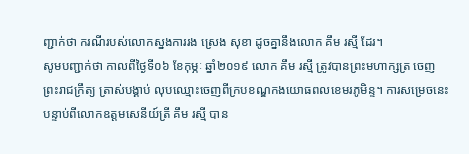ញ្ជាក់ថា ករណីរបស់លោកស្នងការរង ស្រេង សុខា ដូចគ្នានឹងលោក គឹម រស្មី ដែរ។
សូមបញ្ជាក់ថា កាលពីថ្ងៃទី០៦ ខែកុម្ភៈ ឆ្នាំ២០១៩ លោក គឹម រស្មី ត្រូវបានព្រះមហាក្សត្រ ចេញព្រះរាជក្រឹត្យ ត្រាស់បង្គាប់ លុបឈ្មោះចេញពីក្របខណ្ឌកងយោធពលខេមរភូមិន្ទ។ ការសម្រេចនេះ បន្ទាប់ពីលោកឧត្តមសេនីយ៍ត្រី គឹម រស្មី បាន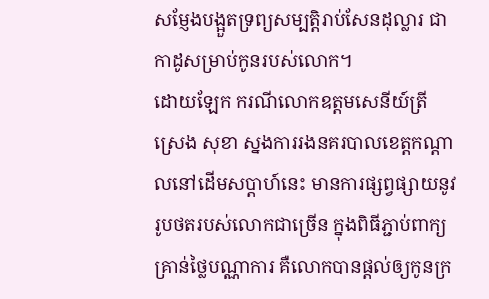សម្ញែងបង្អួតទ្រព្យសម្បត្តិរាប់សែនដុល្លារ ជាកាដូសម្រាប់កូនរបស់លោក។
ដោយឡែក ករណីលោកឧត្តមសេនីយ៍ត្រី ស្រេង សុខា ស្នងការរងនគរបាលខេត្តកណ្តាលនៅដើមសប្តាហ៍នេះ មានការផ្សព្វផ្សាយនូវរូបថតរបស់លោកជាច្រើន ក្នុងពិធីភ្ជាប់ពាក្យ គ្រាន់ថ្លៃបណ្ណាការ គឺលោកបានផ្តល់ឲ្យកូនក្រ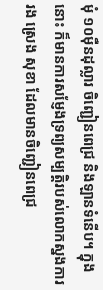មុំ ១០ម៉ឺនដុល្លារ ចិញ្ជៀនពេជ្រ និងឡានទំនើប។ ក្នុងនោះ ក៏មានការសម្ញែងទ្រព្យសម្បត្តិរបស់លោកស្នងការរង ស្រេង សុខា ដែលមានចិញ្ជៀនពេជ្រ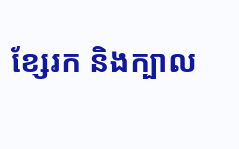ខ្សែរក និងក្បាល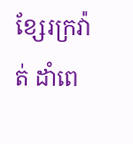ខ្សែរក្រវ៉ាត់ ដាំពេ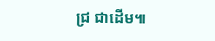ជ្រ ជាដើម៕